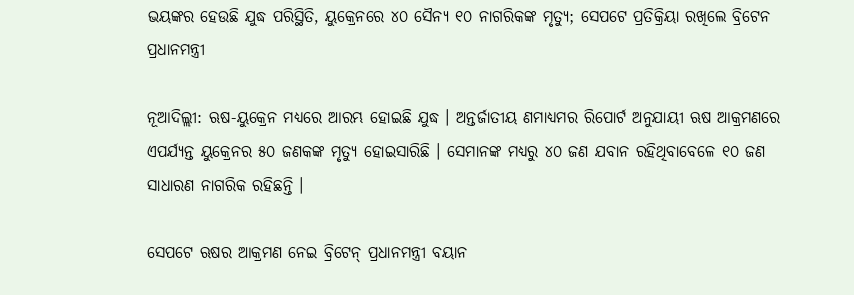ଭୟଙ୍କର ହେଉଛି ଯୁଦ୍ଧ ପରିସ୍ଥିତି, ୟୁକ୍ରେନରେ ୪୦ ସୈନ୍ୟ ୧୦ ନାଗରିକଙ୍କ ମୃତ୍ୟୁ; ସେପଟେ ପ୍ରତିକ୍ରିୟା ରଖିଲେ ବ୍ରିଟେନ ପ୍ରଧାନମନ୍ତ୍ରୀ

ନୂଆଦିଲ୍ଲୀ: ଋଷ-ୟୁକ୍ରେନ ମଧ୍ୟରେ ଆରମ୍ଭ ହୋଇଛି ଯୁଦ୍ଧ । ଅନ୍ତର୍ଜାତୀୟ ଣମାଧ୍ୟମର ରିପୋର୍ଟ ଅନୁଯାୟୀ ଋଷ ଆକ୍ରମଣରେ ଏପର୍ଯ୍ୟନ୍ତ ୟୁକ୍ରେନର ୫୦ ଜଣକଙ୍କ ମୃତ୍ୟୁ ହୋଇସାରିଛି । ସେମାନଙ୍କ ମଧ୍ୟରୁ ୪୦ ଜଣ ଯବାନ ରହିଥିବାବେଳେ ୧୦ ଜଣ ସାଧାରଣ ନାଗରିକ ରହିଛନ୍ତି ।

ସେପଟେ ଋଷର ଆକ୍ରମଣ ନେଇ ବ୍ରିଟେନ୍ ପ୍ରଧାନମନ୍ତ୍ରୀ ବୟାନ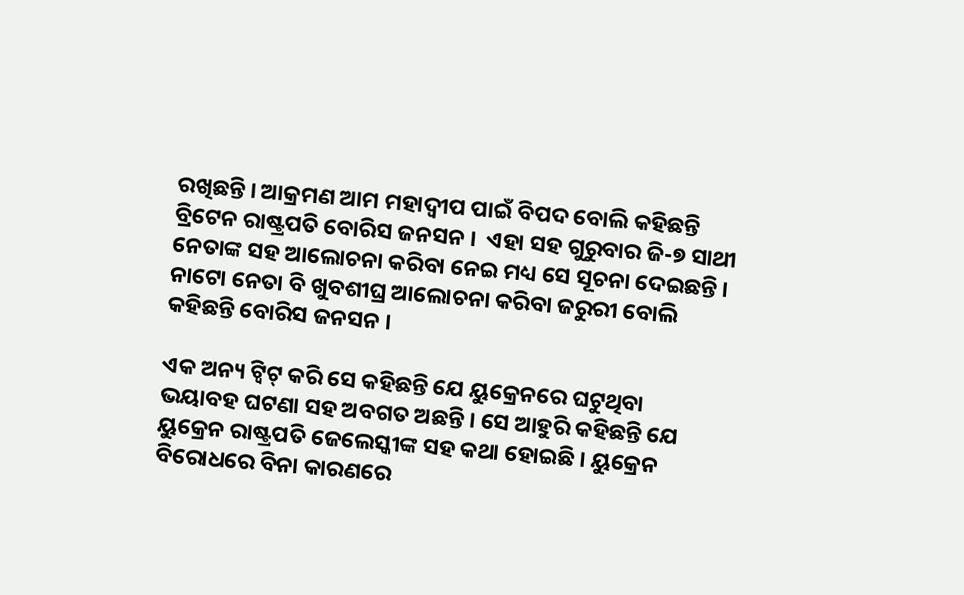ରଖିଛନ୍ତି । ଆକ୍ରମଣ ଆମ ମହାଦ୍ୱୀପ ପାଇଁ ବିପଦ ବୋଲି କହିଛନ୍ତି ବ୍ରିଟେନ ରାଷ୍ଟ୍ରପତି ବୋରିସ ଜନସନ ।  ଏହା ସହ ଗୁରୁବାର ଜି-୭ ସାଥୀ ନେତାଙ୍କ ସହ ଆଲୋଚନା କରିବା ନେଇ ମଧ୍ୟ ସେ ସୂଚନା ଦେଇଛନ୍ତି । ନାଟୋ ନେତା ବି ଖୁବଶୀଘ୍ର ଆଲୋଚନା କରିବା ଜରୁରୀ ବୋଲି କହିଛନ୍ତି ବୋରିସ ଜନସନ ।

ଏକ ଅନ୍ୟ ଟ୍ୱିଟ୍ କରି ସେ କହିଛନ୍ତି ଯେ ୟୁକ୍ରେନରେ ଘଟୁଥିବା ଭୟାବହ ଘଟଣା ସହ ଅବଗତ ଅଛନ୍ତି । ସେ ଆହୁରି କହିଛନ୍ତି ଯେ ୟୁକ୍ରେନ ରାଷ୍ଟ୍ରପତି ଜେଲେସ୍କୀଙ୍କ ସହ କଥା ହୋଇଛି । ୟୁକ୍ରେନ ବିରୋଧରେ ବିନା କାରଣରେ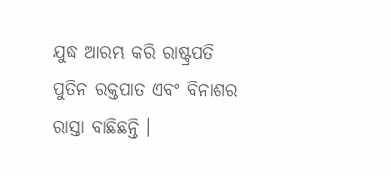ଯୁଦ୍ଧ ଆରମ୍ଭ କରି ରାଷ୍ଟ୍ରପତି ପୁତିନ ରକ୍ତପାତ ଏବଂ ବିନାଶର ରାସ୍ତା ବାଛିଛନ୍ତି ।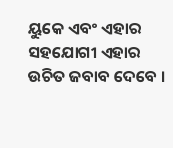ୟୁକେ ଏବଂ ଏହାର ସହଯୋଗୀ ଏହାର ଉଚିତ ଜବାବ ଦେବେ ।